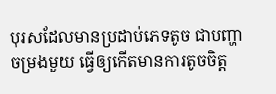បុរសដែលមានប្រដាប់ភេទតូច ជាបញ្ហាចម្រងមួយ ធ្វើឲ្យកើតមានការតូចចិត្ត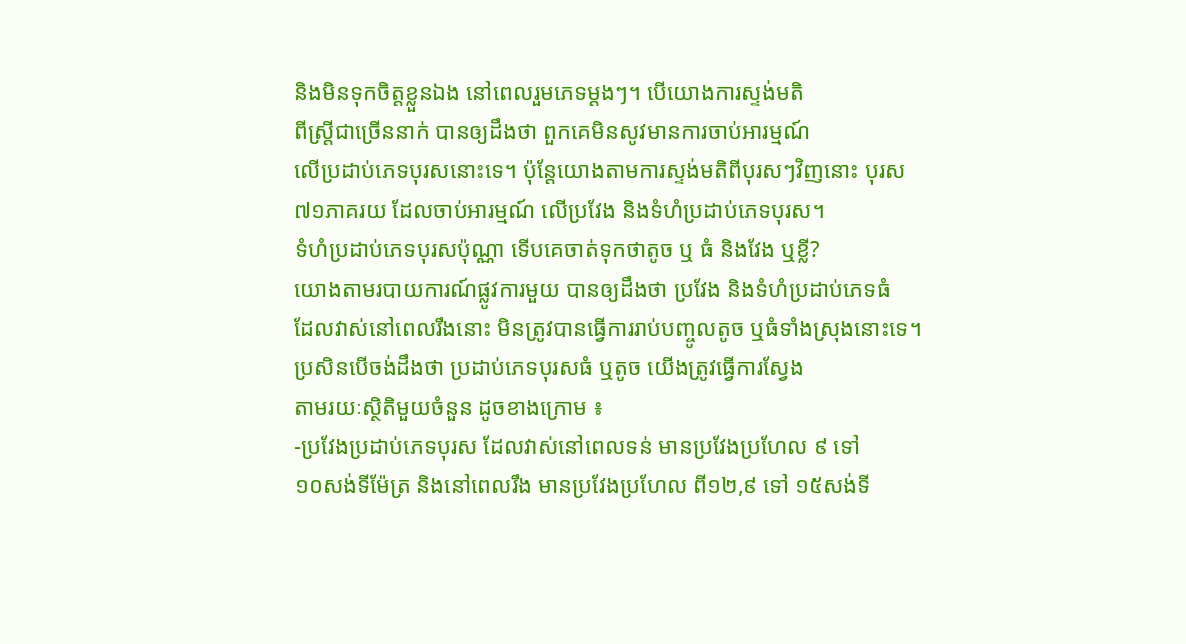និងមិនទុកចិត្តខ្លួនឯង នៅពេលរួមភេទម្តងៗ។ បើយោងការស្ទង់មតិ
ពីស្រ្តីជាច្រើននាក់ បានឲ្យដឹងថា ពួកគេមិនសូវមានការចាប់អារម្មណ៍
លើប្រដាប់ភេទបុរសនោះទេ។ ប៉ុន្តែយោងតាមការស្ទង់មតិពីបុរសៗវិញនោះ បុរស
៧១ភាគរយ ដែលចាប់អារម្មណ៍ លើប្រវែង និងទំហំប្រដាប់ភេទបុរស។
ទំហំប្រដាប់ភេទបុរសប៉ុណ្ណា ទើបគេចាត់ទុកថាតូច ឬ ធំ និងវែង ឬខ្លី?
យោងតាមរបាយការណ៍ផ្លូវការមួយ បានឲ្យដឹងថា ប្រវែង និងទំហំប្រដាប់ភេទធំ
ដែលវាស់នៅពេលរឹងនោះ មិនត្រូវបានធ្វើការរាប់បញ្ចូលតូច ឬធំទាំងស្រុងនោះទេ។
ប្រសិនបើចង់ដឹងថា ប្រដាប់ភេទបុរសធំ ឬតូច យើងត្រូវធ្វើការស្វែង
តាមរយៈស្ថិតិមួយចំនួន ដូចខាងក្រោម ៖
-ប្រវែងប្រដាប់ភេទបុរស ដែលវាស់នៅពេលទន់ មានប្រវែងប្រហែល ៩ ទៅ
១០សង់ទីម៉ែត្រ និងនៅពេលរឹង មានប្រវែងប្រហែល ពី១២,៩ ទៅ ១៥សង់ទី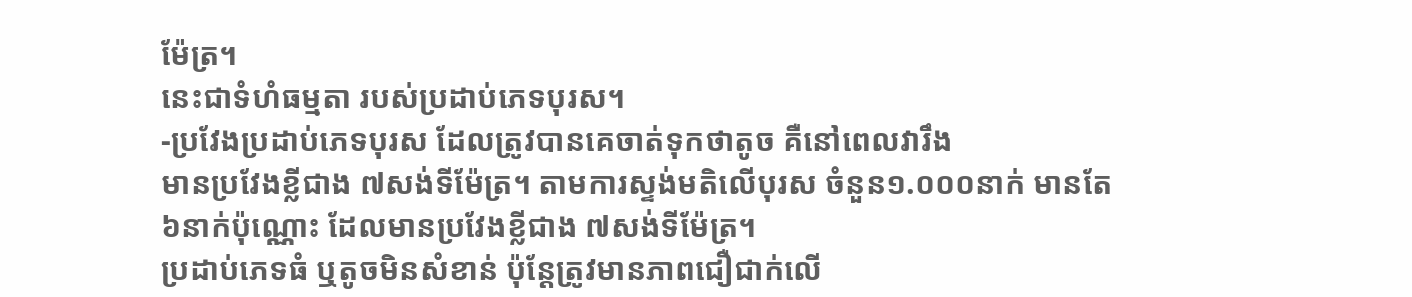ម៉ែត្រ។
នេះជាទំហំធម្មតា របស់ប្រដាប់ភេទបុរស។
-ប្រវែងប្រដាប់ភេទបុរស ដែលត្រូវបានគេចាត់ទុកថាតូច គឺនៅពេលវារឹង
មានប្រវែងខ្លីជាង ៧សង់ទីម៉ែត្រ។ តាមការស្ទង់មតិលើបុរស ចំនួន១.០០០នាក់ មានតែ
៦នាក់ប៉ុណ្ណោះ ដែលមានប្រវែងខ្លីជាង ៧សង់ទីម៉ែត្រ។
ប្រដាប់ភេទធំ ឬតូចមិនសំខាន់ ប៉ុន្តែត្រូវមានភាពជឿជាក់លើ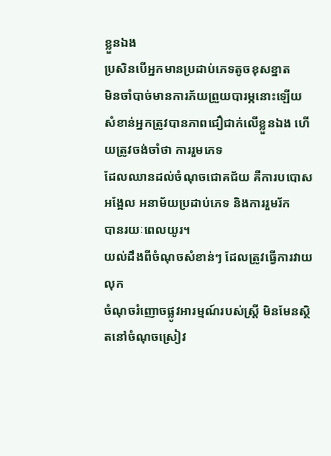ខ្លួនឯង
ប្រសិនបើអ្នកមានប្រដាប់ភេទតូចខុសខ្នាត
មិនចាំបាច់មានការភ័យព្រួយបារម្ភនោះឡើយ
សំខាន់អ្នកត្រូវបានភាពជឿជាក់លើខ្លួនឯង ហើយត្រូវចង់ចាំថា ការរួមភេទ
ដែលឈានដល់ចំណុចជោគជ័យ គឺការបបោសអង្អែល អនាម័យប្រដាប់ភេទ និងការរួមរ័ក
បានរយៈពេលយូរ។
យល់ដឹងពីចំណុចសំខាន់ៗ ដែលត្រូវធ្វើការវាយលុក
ចំណុចរំញោចផ្លូវអារម្មណ៍របស់ស្រ្តី មិនមែនស្ថិតនៅចំណុចស្រៀវ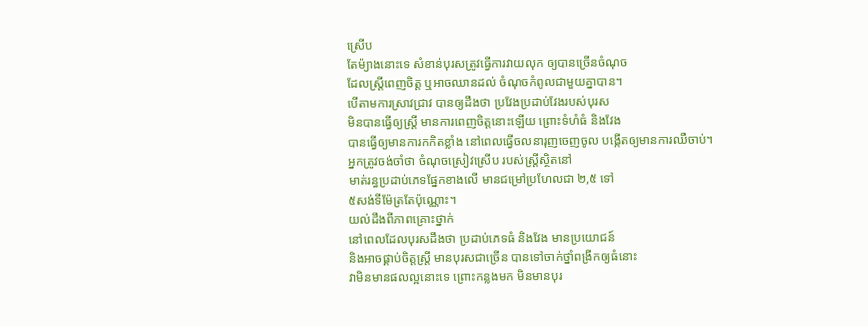ស្រើប
តែម៉្យាងនោះទេ សំខាន់បុរសត្រូវធ្វើការវាយលុក ឲ្យបានច្រើនចំណុច
ដែលស្ត្រីពេញចិត្ត ឬអាចឈានដល់ ចំណុចកំពូលជាមួយគ្នាបាន។
បើតាមការស្រាវជ្រាវ បានឲ្យដឹងថា ប្រវែងប្រដាប់វែងរបស់បុរស
មិនបានធ្វើឲ្យស្រ្តី មានការពេញចិត្តនោះឡើយ ព្រោះទំហំធំ និងវែង
បានធ្វើឲ្យមានការកកិតខ្លាំង នៅពេលធ្វើចលនារុញចេញចូល បង្កើតឲ្យមានការឈឺចាប់។
អ្នកត្រូវចង់ចាំថា ចំណុចស្រៀវស្រើប របស់ស្រ្តីស្ថិតនៅ
មាត់រន្ធប្រដាប់ភេទផ្នែកខាងលើ មានជម្រៅប្រហែលជា ២,៥ ទៅ
៥សង់ទីម៉ែត្រតែប៉ុណ្ណោះ។
យល់ដឹងពីភាពគ្រោះថ្នាក់
នៅពេលដែលបុរសដឹងថា ប្រដាប់ភេទធំ និងវែង មានប្រយោជន៍
និងអាចផ្គាប់ចិត្តស្ត្រី មានបុរសជាច្រើន បានទៅចាក់ថ្នាំពង្រីកឲ្យធំនោះ
វាមិនមានផលល្អនោះទេ ព្រោះកន្លងមក មិនមានបុរ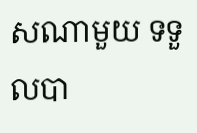សណាមួយ ទទួលបា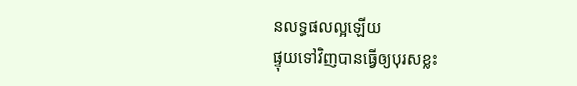នលទ្ធផលល្អឡើយ
ផ្ទុយទៅវិញបានធ្វើឲ្យបុរសខ្លះ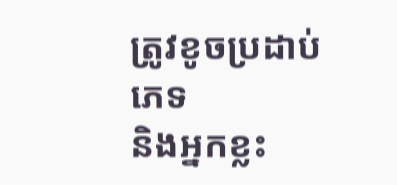ត្រូវខូចប្រដាប់ភេទ
និងអ្នកខ្លះ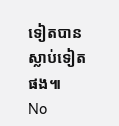ទៀតបានស្លាប់ទៀតផង៕
No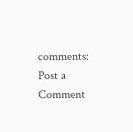comments:
Post a Comment